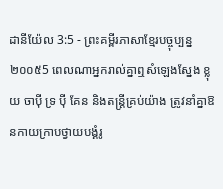ដានីយ៉ែល 3:5 - ព្រះគម្ពីរភាសាខ្មែរបច្ចុប្បន្ន ២០០៥5 ពេលណាអ្នករាល់គ្នាឮសំឡេងស្នែង ខ្លុយ ចាប៉ី ទ្រ ប៉ី គែន និងតន្ត្រីគ្រប់យ៉ាង ត្រូវនាំគ្នាឱនកាយក្រាបថ្វាយបង្គំរូ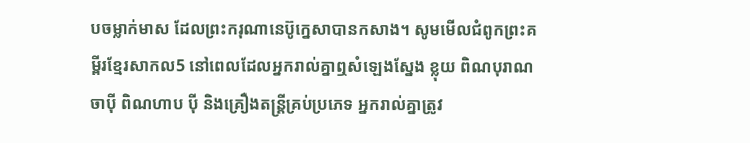បចម្លាក់មាស ដែលព្រះករុណានេប៊ូក្នេសាបានកសាង។ សូមមើលជំពូកព្រះគម្ពីរខ្មែរសាកល5 នៅពេលដែលអ្នករាល់គ្នាឮសំឡេងស្នែង ខ្លុយ ពិណបុរាណ ចាប៉ី ពិណហាប ប៉ី និងគ្រឿងតន្ត្រីគ្រប់ប្រភេទ អ្នករាល់គ្នាត្រូវ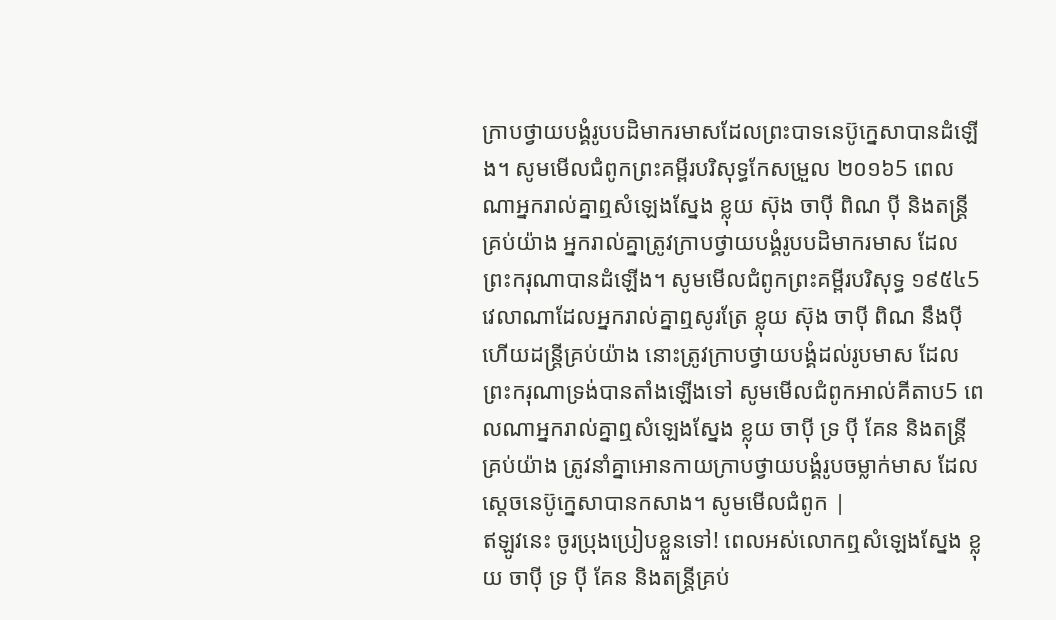ក្រាបថ្វាយបង្គំរូបបដិមាករមាសដែលព្រះបាទនេប៊ូក្នេសាបានដំឡើង។ សូមមើលជំពូកព្រះគម្ពីរបរិសុទ្ធកែសម្រួល ២០១៦5 ពេលណាអ្នករាល់គ្នាឮសំឡេងស្នែង ខ្លុយ ស៊ុង ចាប៉ី ពិណ ប៉ី និងតន្ត្រីគ្រប់យ៉ាង អ្នករាល់គ្នាត្រូវក្រាបថ្វាយបង្គំរូបបដិមាករមាស ដែលព្រះករុណាបានដំឡើង។ សូមមើលជំពូកព្រះគម្ពីរបរិសុទ្ធ ១៩៥៤5 វេលាណាដែលអ្នករាល់គ្នាឮសូរត្រែ ខ្លុយ ស៊ុង ចាប៉ី ពិណ នឹងប៉ី ហើយដន្ត្រីគ្រប់យ៉ាង នោះត្រូវក្រាបថ្វាយបង្គំដល់រូបមាស ដែលព្រះករុណាទ្រង់បានតាំងឡើងទៅ សូមមើលជំពូកអាល់គីតាប5 ពេលណាអ្នករាល់គ្នាឮសំឡេងស្នែង ខ្លុយ ចាប៉ី ទ្រ ប៉ី គែន និងតន្ត្រីគ្រប់យ៉ាង ត្រូវនាំគ្នាអោនកាយក្រាបថ្វាយបង្គំរូបចម្លាក់មាស ដែលស្តេចនេប៊ូក្នេសាបានកសាង។ សូមមើលជំពូក |
ឥឡូវនេះ ចូរប្រុងប្រៀបខ្លួនទៅ! ពេលអស់លោកឮសំឡេងស្នែង ខ្លុយ ចាប៉ី ទ្រ ប៉ី គែន និងតន្ត្រីគ្រប់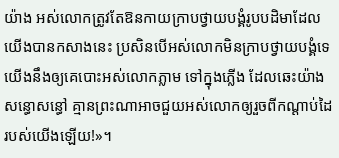យ៉ាង អស់លោកត្រូវតែឱនកាយក្រាបថ្វាយបង្គំរូបបដិមាដែលយើងបានកសាងនេះ ប្រសិនបើអស់លោកមិនក្រាបថ្វាយបង្គំទេ យើងនឹងឲ្យគេបោះអស់លោកភ្លាម ទៅក្នុងភ្លើង ដែលឆេះយ៉ាងសន្ធោសន្ធៅ គ្មានព្រះណាអាចជួយអស់លោកឲ្យរួចពីកណ្ដាប់ដៃរបស់យើងឡើយ!»។